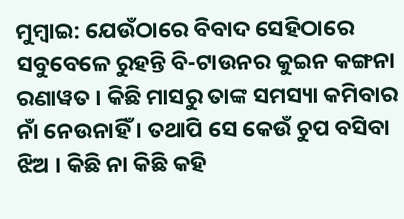ମୁମ୍ବାଇ: ଯେଉଁଠାରେ ବିବାଦ ସେହିଠାରେ ସବୁବେଳେ ରୁହନ୍ତି ବି-ଟାଉନର କୁଇନ କଙ୍ଗନା ରଣାୱତ । କିଛି ମାସରୁ ତାଙ୍କ ସମସ୍ୟା କମିବାର ନାଁ ନେଉନାହିଁ । ତଥାପି ସେ କେଉଁ ଚୁପ ବସିବା ଝିଅ । କିଛି ନା କିଛି କହି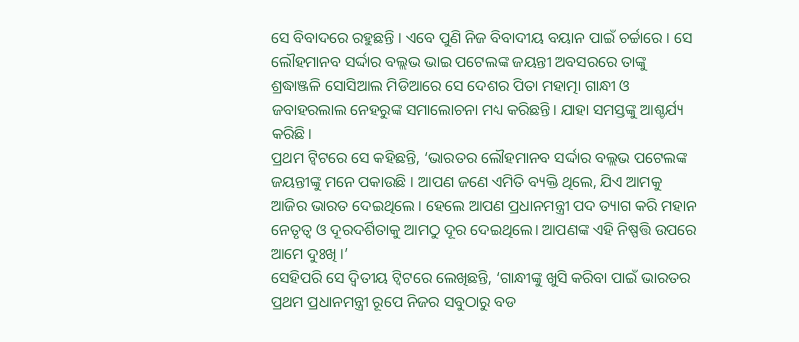ସେ ବିବାଦରେ ରହୁଛନ୍ତି । ଏବେ ପୁଣି ନିଜ ବିବାଦୀୟ ବୟାନ ପାଇଁ ଚର୍ଚ୍ଚାରେ । ସେ ଲୌହମାନବ ସର୍ଦ୍ଦାର ବଲ୍ଲଭ ଭାଇ ପଟେଲଙ୍କ ଜୟନ୍ତୀ ଅବସରରେ ତାଙ୍କୁ ଶ୍ରଦ୍ଧାଞ୍ଜଳି ସୋସିଆଲ ମିଡିଆରେ ସେ ଦେଶର ପିତା ମହାତ୍ମା ଗାନ୍ଧୀ ଓ ଜବାହରଲାଲ ନେହରୁଙ୍କ ସମାଲୋଚନା ମଧ୍ୟ କରିଛନ୍ତି। ଯାହା ସମସ୍ତଙ୍କୁ ଆଶ୍ଚର୍ଯ୍ୟ କରିଛି।
ପ୍ରଥମ ଟ୍ବିଟରେ ସେ କହିଛନ୍ତି, ‘ଭାରତର ଲୌହମାନବ ସର୍ଦ୍ଦାର ବଲ୍ଲଭ ପଟେଲଙ୍କ ଜୟନ୍ତୀଙ୍କୁ ମନେ ପକାଉଛି । ଆପଣ ଜଣେ ଏମିତି ବ୍ୟକ୍ତି ଥିଲେ, ଯିଏ ଆମକୁ ଆଜିର ଭାରତ ଦେଇଥିଲେ । ହେଲେ ଆପଣ ପ୍ରଧାନମନ୍ତ୍ରୀ ପଦ ତ୍ୟାଗ କରି ମହାନ ନେତୃତ୍ବ ଓ ଦୂରଦର୍ଶିତାକୁ ଆମଠୁ ଦୂର ଦେଇଥିଲେ। ଆପଣଙ୍କ ଏହି ନିଷ୍ପତ୍ତି ଉପରେ ଆମେ ଦୁଃଖି ।’
ସେହିପରି ସେ ଦ୍ବିତୀୟ ଟ୍ବିଟରେ ଲେଖିଛନ୍ତି, ‘ଗାନ୍ଧୀଙ୍କୁ ଖୁସି କରିବା ପାଇଁ ଭାରତର ପ୍ରଥମ ପ୍ରଧାନମନ୍ତ୍ରୀ ରୂପେ ନିଜର ସବୁଠାରୁ ବଡ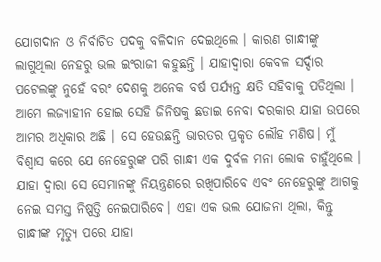ଯୋଗଦାନ ଓ ନିର୍ବାଚିତ ପଦକୁ ବଳିଦାନ ଦେଇଥିଲେ । କାରଣ ଗାନ୍ଧୀଙ୍କୁ ଲାଗୁଥିଲା ନେହରୁ ଭଲ ଇଂରାଜୀ କହୁଛନ୍ତି । ଯାହାଦ୍ବାରା କେବଳ ସର୍ଦ୍ଦାର ପଟେଲଙ୍କୁ ନୁହେଁ ବରଂ ଦେଶକୁ ଅନେକ ବର୍ଷ ପର୍ଯ୍ୟନ୍ତ କ୍ଷତି ସହିବାକୁ ପଡିଥିଲା । ଆମେ ଲଜ୍ୟାହୀନ ହୋଇ ସେହି ଜିନିଷକୁ ଛଡାଇ ନେବା ଦରକାର ଯାହା ଉପରେ ଆମର ଅଧିକାର ଅଛି । ସେ ହେଉଛନ୍ତି ଭାରତର ପ୍ରକୃତ ଲୌହ ମଣିଷ। ମୁଁ ବିଶ୍ବାସ କରେ ଯେ ନେହେରୁଙ୍କ ପରି ଗାନ୍ଧୀ ଏକ ଦୁର୍ବଳ ମନା ଲୋକ ଚାହୁଁଥିଲେ । ଯାହା ଦ୍ବାରା ସେ ସେମାନଙ୍କୁ ନିୟନ୍ତ୍ରଣରେ ରଖିପାରିବେ ଏବଂ ନେହେରୁଙ୍କୁ ଆଗକୁ ନେଇ ସମସ୍ତ ନିଷ୍ପତ୍ତି ନେଇପାରିବେ। ଏହା ଏକ ଭଲ ଯୋଜନା ଥିଲା, କିନ୍ତୁ ଗାନ୍ଧୀଙ୍କ ମୃତ୍ୟୁ ପରେ ଯାହା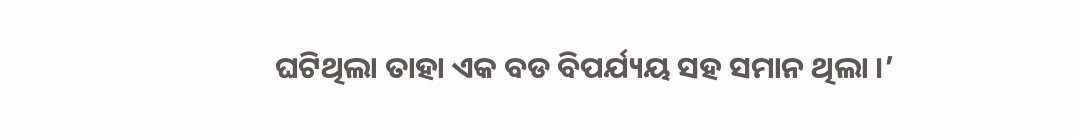ଘଟିଥିଲା ତାହା ଏକ ବଡ ବିପର୍ଯ୍ୟୟ ସହ ସମାନ ଥିଲା ।’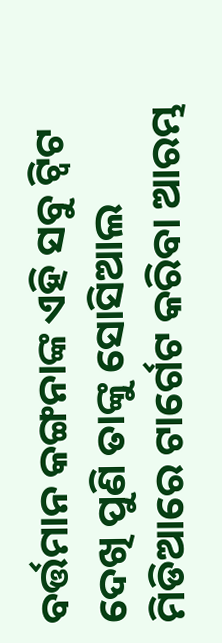ବର୍ତ୍ତମାନ କଙ୍ଗନାଙ୍କ ଏହି ସବୁ ଟ୍ବିଟ ଦେଖି ପୁଣି ତାଙ୍କୁ ସୋସିଆଲ ମିଡିଆରେ ଟାର୍ଗେଟ କରିବା ଆରମ୍ଭ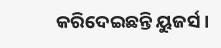କରିଦେଇଛନ୍ତି ୟୁଜର୍ସ ।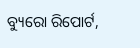ବ୍ୟୁରୋ ରିପୋର୍ଟ,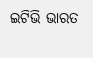ଇଟିଭି ଭାରତ